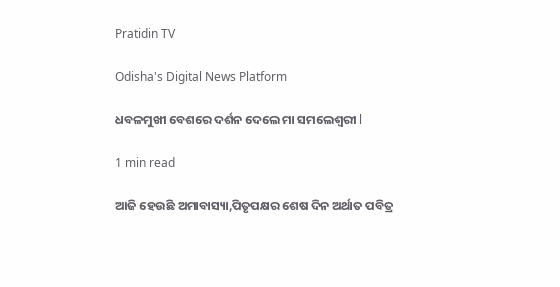Pratidin TV

Odisha's Digital News Platform

ଧବଳମୁଖୀ ବେଶରେ ଦର୍ଶନ ଦେଲେ ମା ସମଲେଶ୍ବରୀ l

1 min read

ଆଜି ହେଉଛି ଅମାବାସ୍ୟା,ପିତୃପକ୍ଷର ଶେଷ ଦିନ ଅର୍ଥାତ ପବିତ୍ର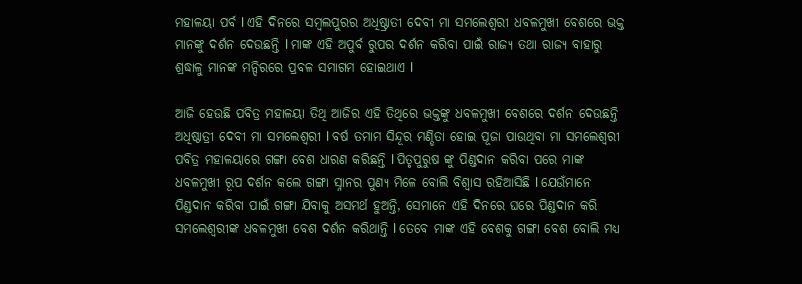ମହାଳୟା ପର୍ବ l ଏହି ଦିନରେ ସମ୍ବଲପୁରର ଅଧିଷ୍ଠ୍ରାତୀ ଦେବୀ ମା ସମଲେଶ୍ବରୀ ଧବଳମୁଖୀ ବେଶରେ ଭକ୍ତ ମାନଙ୍କୁ ଦର୍ଶନ ଦେଉଛନ୍ତି l ମାଙ୍କ ଏହି ଅପୁର୍ବ ରୁପର ଦର୍ଶନ କରିବା ପାଇଁ ରାଜ୍ୟ ତଥା ରାଜ୍ୟ ବାହାରୁ ଶ୍ରଦ୍ଧାଳୁ ମାନଙ୍କ ମନ୍ଦିରରେ ପ୍ରବଳ ସମାଗମ ହୋଇଥାଏ l

ଆଜି ହେଉଛି ପବିତ୍ର ମହାଳୟା ତିଥି ଆଜିର ଏହି ତିଥିରେ ଭକ୍ତଙ୍କୁ ଧବଳମୁଖୀ ବେଶରେ ଦର୍ଶନ ଦେଉଛନ୍ତି ଅଧିଷ୍ଠାତ୍ରୀ ଦେବୀ ମା ସମଲେଶ୍ବରୀ l ବର୍ଷ ତମାମ ସିନ୍ଦୂର ମଣ୍ଡିତା ହୋଇ ପୂଜା ପାଉଥିବା ମା ସମଲେଶ୍ୱରୀ ପବିତ୍ର ମହାଳୟାରେ ଗଙ୍ଗା ବେଶ ଧାରଣ କରିଛନ୍ତି l ପିତୃପୁରୁଷ ଙ୍କୁ ପିଣ୍ଡଦାନ କରିବା ପରେ ମାଙ୍କ ଧବଳମୁଖୀ ରୂପ ଦର୍ଶନ କଲେ ଗଙ୍ଗା ସ୍ନାନର ପୁଣ୍ୟ ମିଳେ ବୋଲି ବିଶ୍ବାସ ରହିଆସିଛି l ଯେଉଁମାନେ ପିଣ୍ଡଦାନ କରିବା ପାଇଁ ଗଙ୍ଗା ଯିବାକୁ ଅସମର୍ଥ ହୁଅନ୍ତି, ସେମାନେ ଏହି ଦିନରେ ଘରେ ପିଣ୍ଡଦାନ କରି ସମଲେଶ୍ବରୀଙ୍କ ଧବଳମୁଖୀ ବେଶ ଦର୍ଶନ କରିଥାନ୍ତି l ତେବେ ମାଙ୍କ ଏହି ବେଶକୁ ଗଙ୍ଗା ବେଶ ବୋଲି ମଧ୍ୟ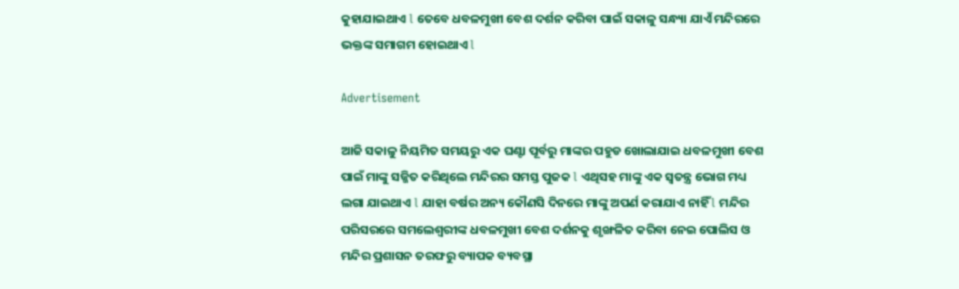କୁହାଯାଇଥାଏ l ତେବେ ଧବଳମୁଖୀ ବେଶ ଦର୍ଶନ କରିବା ପାଇଁ ସକାଳୁ ସନ୍ଧ୍ୟା ଯାଏଁ ମନ୍ଦିରରେ ଭକ୍ତଙ୍କ ସମାଗମ ହୋଇଥାଏ l

Advertisement

ଆଜି ସକାଳୁ ନିୟମିତ ସମୟରୁ ଏକ ଘଣ୍ଟା ପୂର୍ବରୁ ମାଙ୍କର ପହୁଡ ଖୋଲାଯାଇ ଧବଳମୁଖୀ ବେଶ ପାଇଁ ମାଙ୍କୁ ସଜ୍ଜିତ କରିଥିଲେ ମନ୍ଦିରର ସମସ୍ତ ପୁଜକ l ଏଥିସହ ମାଙ୍କୁ ଏକ ସ୍ବତନ୍ତ୍ର ଭୋଗ ମଧ୍ୟ ଲଗା ଯାଇଥାଏ l ଯାହା ବର୍ଷର ଅନ୍ୟ କୌଣସି ଦିନରେ ମାଙ୍କୁ ଅପର୍ଣ କରାଯାଏ ନାହିଁ l ମନ୍ଦିର ପରିସରରେ ସମଲେଶ୍ବରୀଙ୍କ ଧବଳମୁଖୀ ବେଶ ଦର୍ଶନକୁ ଶୃଙ୍ଖଳିତ କରିବା ନେଇ ପୋଲିସ ଓ ମନ୍ଦିର ପ୍ରଶାସନ ତରଫରୁ ବ୍ୟାପକ ବ୍ୟବସ୍ଥା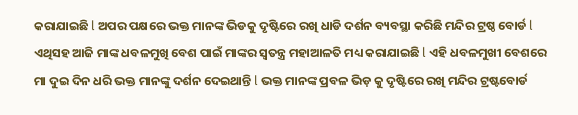କରାଯାଇଛି l ଅପର ପକ୍ଷରେ ଭକ୍ତ ମାନଙ୍କ ଭିଡକୁ ଦୃଷ୍ଟିରେ ରଖି ଧାଡି ଦର୍ଶନ ବ୍ୟବସ୍ଥା କରିଛି ମନ୍ଦିର ଟ୍ରଷ୍ଠ ବୋର୍ଡ l ଏଥିସହ ଆଜି ମାଙ୍କ ଧବଳମୁଖି ବେଶ ପାଇଁ ମାଙ୍କର ସ୍ୱତନ୍ତ୍ର ମହାଆଳତି ମଧ୍ୟ କରାଯାଇଛି l ଏହି ଧବଳମୁଖୀ ବେଶରେ ମା ଦୁଇ ଦିନ ଧରି ଭକ୍ତ ମାନଙ୍କୁ ଦର୍ଶନ ଦେଇଥାନ୍ତି l ଭକ୍ତ ମାନଙ୍କ ପ୍ରବଳ ଭିଡ଼ କୁ ଦୃଷ୍ଟିରେ ରଖି ମନ୍ଦିର ଟ୍ରଷ୍ଟବୋର୍ଡ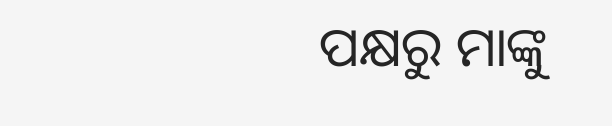ପକ୍ଷରୁ ମାଙ୍କୁ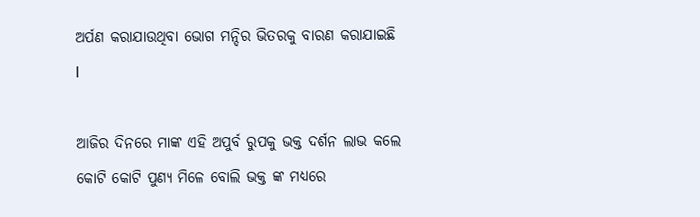ଅର୍ପଣ କରାଯାଉଥିବା ଭୋଗ ମନ୍ଦିର ଭିତରକୁ ବାରଣ କରାଯାଇଛି l

ଆଜିର ଦିନରେ ମାଙ୍କ ଏହି ଅପୁର୍ବ ରୁପକୁ ଭକ୍ତ ଦର୍ଶନ ଲାଭ କଲେ କୋଟି କୋଟି ପୁଣ୍ୟ ମିଳେ ବୋଲି ଭକ୍ତ ଙ୍କ ମଧ୍ୟରେ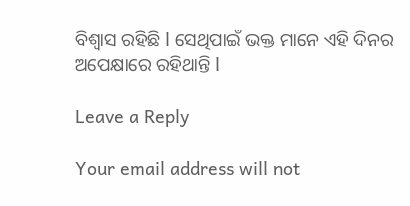ବିଶ୍ୱାସ ରହିଛି l ସେଥିପାଇଁ ଭକ୍ତ ମାନେ ଏହି ଦିନର ଅପେକ୍ଷାରେ ରହିଥାନ୍ତି l

Leave a Reply

Your email address will not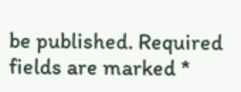be published. Required fields are marked *